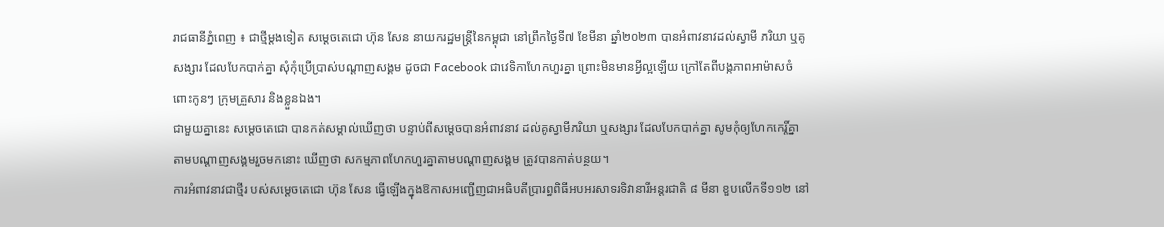រាជធានីភ្នំពេញ ៖ ជាថ្មីម្តងទៀត សម្តេចតេជោ ហ៊ុន សែន នាយករដ្ឋមន្ត្រីនៃកម្ពុជា នៅព្រឹកថ្ងៃទី៧ ខែមីនា ឆ្នាំ២០២៣ បានអំពាវនាវដល់ស្វាមី ភរិយា ឬគូសង្សារ ដែលបែកបាក់គ្នា សុំកុំប្រើប្រាស់បណ្តាញសង្គម ដូចជា Facebook ជាវេទិកាហែកហួរគ្នា ព្រោះមិនមានអ្វីល្អឡើយ ក្រៅតែពីបង្កភាពអាម៉ាសចំពោះកូនៗ ក្រុមគ្រួសារ និងខ្លួនឯង។
ជាមួយគ្នានេះ សម្តេចតេជោ បានកត់សម្គាល់ឃើញថា បន្ទាប់ពីសម្តេចបានអំពាវនាវ ដល់គូស្វាមីភរិយា ឬសង្សារ ដែលបែកបាក់គ្នា សូមកុំឲ្យហែកកេរ្តិ៍គ្នា តាមបណ្តាញសង្គមរួចមកនោះ ឃើញថា សកម្មភាពហែកហួរគ្នាតាមបណ្តាញសង្គម ត្រូវបានកាត់បន្ថយ។
ការអំពាវនាវជាថ្មីរ បស់សម្តេចតេជោ ហ៊ុន សែន ធ្វើឡើងក្នុងឱកាសអញ្ជើញជាអធិបតីប្រារព្ធពិធីអបអរសាទរទិវានារីអន្តរជាតិ ៨ មីនា ខួបលើកទី១១២ នៅ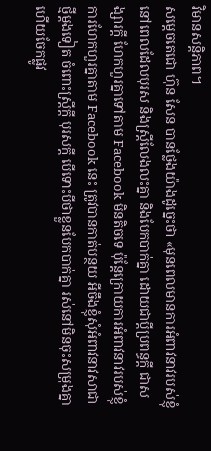វិមានសន្តិភាព។
សម្តេចតេជោ ហ៊ុន សែន បានថ្លែងយ៉ាងដូច្នេះថា «មុនពេលមានការអំពាវនាវរបស់ខ្ញុំ នៅពេលដែលបុរស និងស្ត្រីលែងលះគ្នា និងបែកបាក់គ្នា ដោយជាប្តីប្រពន្ធក្តី ជាសង្សារក្តី ហែកហួរគ្នាទៅតាម Facebook មិនតិចទេ ប៉ុន្តែក្រោយការអំពាវនាវរបស់ខ្ញុំ ការហែកហួរគ្នាតាម Facebook នេះ ត្រូវបានកាត់បន្ថយ អីចឹងខ្ញុំសុំអំពាវនាវសាជាថ្មីម្តងទៀត ចំពោះស្ត្រីក្តី បុរសក្តី បើទោះបីថាខ្លួនបែកបាក់គ្នា រស់នៅមិនចុះសម្រុងគ្នា ហើយចែកផ្លូវ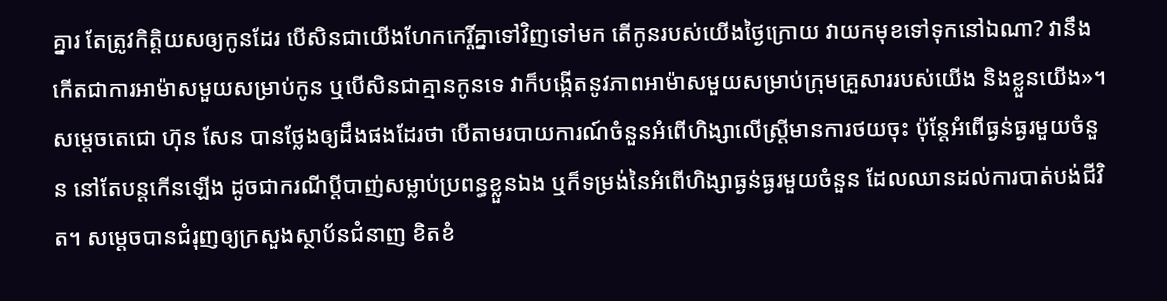គ្នារ តែត្រូវកិត្តិយសឲ្យកូនដែរ បើសិនជាយើងហែកកេរ្តិ៍គ្នាទៅវិញទៅមក តើកូនរបស់យើងថ្ងៃក្រោយ វាយកមុខទៅទុកនៅឯណា? វានឹងកើតជាការអាម៉ាសមួយសម្រាប់កូន ឬបើសិនជាគ្មានកូនទេ វាក៏បង្កើតនូវភាពអាម៉ាសមួយសម្រាប់ក្រុមគ្រួសាររបស់យើង និងខ្លួនយើង»។
សម្តេចតេជោ ហ៊ុន សែន បានថ្លែងឲ្យដឹងផងដែរថា បើតាមរបាយការណ៍ចំនួនអំពើហិង្សាលើស្ត្រីមានការថយចុះ ប៉ុន្តែអំពើធ្ងន់ធ្ងរមួយចំនួន នៅតែបន្តកើនឡើង ដូចជាករណីប្តីបាញ់សម្លាប់ប្រពន្ធខ្លួនឯង ឬក៏ទម្រង់នៃអំពើហិង្សាធ្ងន់ធ្ងរមួយចំនួន ដែលឈានដល់ការបាត់បង់ជីវិត។ សម្តេចបានជំរុញឲ្យក្រសួងស្ថាប័នជំនាញ ខិតខំ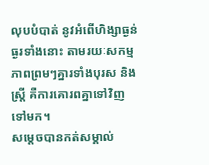លុបបំបាត់ នូវអំពើហិង្សាធ្ងន់ធ្ងរទាំងនោះ តាមរយៈសកម្មភាពព្រមៗគ្នារទាំងបុរស និងស្ត្រី គឺការគោរពគ្នាទៅវិញទៅមក។
សម្តេចបានកត់សម្គាល់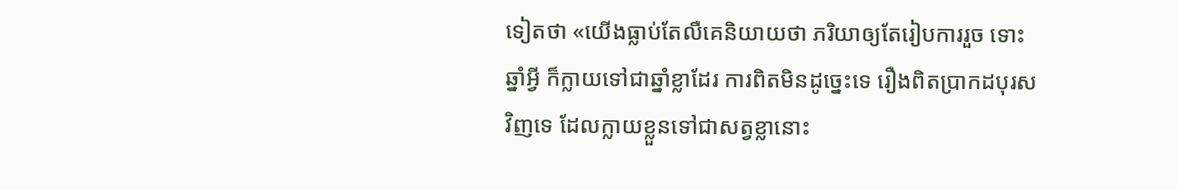ទៀតថា «យើងធ្លាប់តែលឺគេនិយាយថា ភរិយាឲ្យតែរៀបការរួច ទោះឆ្នាំអ្វី ក៏ក្លាយទៅជាឆ្នាំខ្លាដែរ ការពិតមិនដូច្នេះទេ រឿងពិតប្រាកដបុរសវិញទេ ដែលក្លាយខ្លួនទៅជាសត្វខ្លានោះ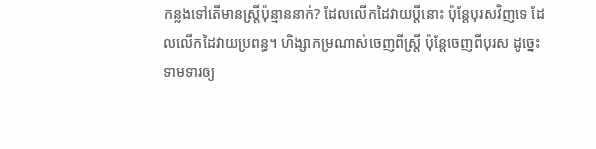កន្លងទៅតើមានស្ត្រីប៉ុន្មាននាក់? ដែលលើកដៃវាយប្តីនោះ ប៉ុន្តែបុរសវិញទេ ដែលលើកដៃវាយប្រពន្ធ។ ហិង្សាកម្រណាស់ចេញពីស្ត្រី ប៉ុន្តែចេញពីបុរស ដូច្នេះទាមទារឲ្យ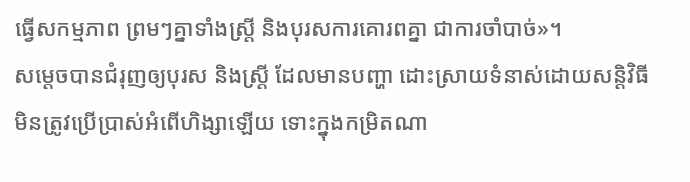ធ្វើសកម្មភាព ព្រមៗគ្នាទាំងស្ត្រី និងបុរសការគោរពគ្នា ជាការចាំបាច់»។
សម្តេចបានជំរុញឲ្យបុរស និងស្ត្រី ដែលមានបញ្ហា ដោះស្រាយទំនាស់ដោយសន្តិវិធី មិនត្រូវប្រើប្រាស់អំពើហិង្សាឡើយ ទោះក្នុងកម្រិតណា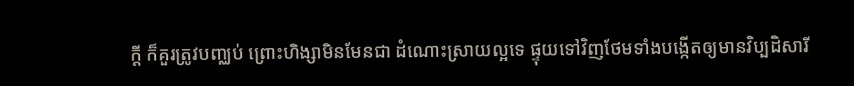ក្តី ក៏គួរត្រូវបញ្ឈប់ ព្រោះហិង្សាមិនមែនជា ដំណោះស្រាយល្អទេ ផ្ទុយទៅវិញថែមទាំងបង្កើតឲ្យមានវិប្បដិសារី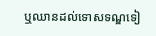ឬឈានដល់ទោសទណ្ឌទៀ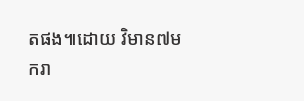តផង៕ដោយ វិមាន៧មករា